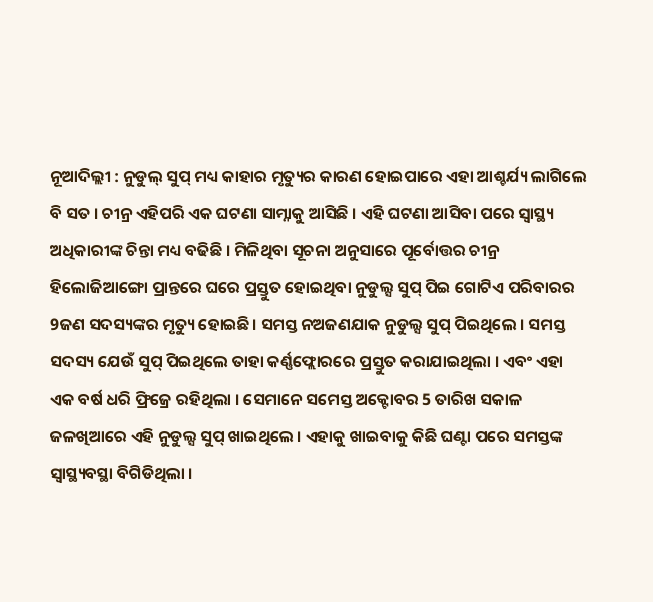ନୂଆଦିଲ୍ଲୀ : ନୁଡୁଲ୍ ସୁପ୍ ମଧ୍ୟ କାହାର ମୃତ୍ୟୁର କାରଣ ହୋଇପାରେ ଏହା ଆଶ୍ଚର୍ଯ୍ୟ ଲାଗିଲେ ବି ସତ । ଚୀନ୍ର ଏହିପରି ଏକ ଘଟଣା ସାମ୍ନାକୁ ଆସିଛି । ଏହି ଘଟଣା ଆସିବା ପରେ ସ୍ବାସ୍ଥ୍ୟ ଅଧିକାରୀଙ୍କ ଚିନ୍ତା ମଧ୍ୟ ବଢିଛି । ମିଳିଥିବା ସୂଚନା ଅନୁସାରେ ପୂର୍ବୋତ୍ତର ଚୀନ୍ର ହିଲୋଜିଆଙ୍ଗୋ ପ୍ରାନ୍ତରେ ଘରେ ପ୍ରସ୍ତୁତ ହୋଇଥିବା ନୁଡୁଲ୍ସ ସୁପ୍ ପିଇ ଗୋଟିଏ ପରିବାରର 9ଜଣ ସଦସ୍ୟଙ୍କର ମୃତ୍ୟୁ ହୋଇଛି। ସମସ୍ତ ନଅଜଣଯାକ ନୁଡୁଲ୍ସ ସୁପ୍ ପିଇଥିଲେ । ସମସ୍ତ ସଦସ୍ୟ ଯେଉଁ ସୁପ୍ ପିଇଥିଲେ ତାହା କର୍ଣ୍ଣଫ୍ଲୋରରେ ପ୍ରସ୍ତୁତ କରାଯାଇଥିଲା । ଏବଂ ଏହା ଏକ ବର୍ଷ ଧରି ଫ୍ରିଜ୍ରେ ରହିଥିଲା । ସେମାନେ ସମେସ୍ତ ଅକ୍ଟୋବର 5 ତାରିଖ ସକାଳ ଜଳଖିଆରେ ଏହି ନୁଡୁଲ୍ସ ସୁପ୍ ଖାଇଥିଲେ । ଏହାକୁ ଖାଇବାକୁ କିଛି ଘଣ୍ଟା ପରେ ସମସ୍ତଙ୍କ ସ୍ବାସ୍ଥ୍ୟବସ୍ଥା ବିଗିଡିଥିଲା ।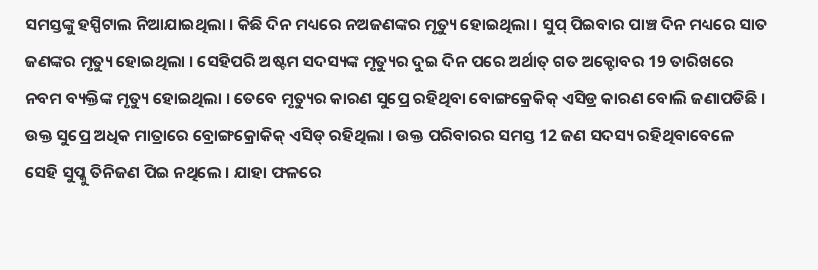ସମସ୍ତଙ୍କୁ ହସ୍ପିଟାଲ ନିଆଯାଇଥିଲା । କିଛି ଦିନ ମଧ୍ୟରେ ନଅଜଣଙ୍କର ମୃତ୍ୟୁ ହୋଇଥିଲା । ସୁପ୍ ପିଇବାର ପାଞ୍ଚ ଦିନ ମଧ୍ୟରେ ସାତ ଜଣଙ୍କର ମୃତ୍ୟୁ ହୋଇଥିଲା । ସେହିପରି ଅଷ୍ଟମ ସଦସ୍ୟଙ୍କ ମୃତ୍ୟୁର ଦୁଇ ଦିନ ପରେ ଅର୍ଥାତ୍ ଗତ ଅକ୍ଟୋବର 19 ତାରିଖରେ ନବମ ବ୍ୟକ୍ତିଙ୍କ ମୃତ୍ୟୁ ହୋଇଥିଲା । ତେବେ ମୃତ୍ୟୁର କାରଣ ସୁପ୍ରେ ରହିଥିବା ବୋଙ୍ଗକ୍ରେକିକ୍ ଏସିଡ୍ର କାରଣ ବୋଲି ଜଣାପଡିଛି । ଉକ୍ତ ସୁପ୍ରେ ଅଧିକ ମାତ୍ରାରେ ବ୍ରୋଙ୍ଗକ୍ରୋକିକ୍ ଏସିଡ୍ ରହିଥିଲା । ଉକ୍ତ ପରିବାରର ସମସ୍ତ 12 ଜଣ ସଦସ୍ୟ ରହିଥିବାବେଳେ ସେହି ସୁପ୍କୁ ତିନିଜଣ ପିଇ ନଥିଲେ । ଯାହା ଫଳରେ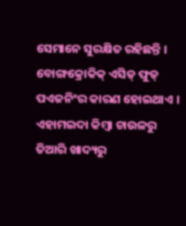ସେମାନେ ସୁରକ୍ଷିତ ରହିଛନ୍ତି ।
ବୋଙ୍ଗକ୍ରୋକିକ୍ ଏସିଡ୍ ଫୁଡ୍ ପଏଜନିଂର କାରଣ ହୋଇଥାଏ । ଏହାମଇଦା କିମ୍ବା ଚାଉଳରୁ ତିଆରି ଖାଦ୍ୟରୁ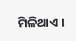ମିଳିଥାଏ ।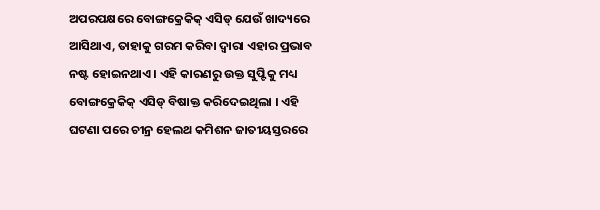ଅପରପକ୍ଷରେ ବୋଙ୍ଗକ୍ରେକିକ୍ ଏସିଡ୍ ଯେଉଁ ଖାଦ୍ୟରେ ଆସିଥାଏ, ତାହାକୁ ଗରମ କରିବା ଦ୍ବାରା ଏହାର ପ୍ରଭାବ ନଷ୍ଟ ହୋଇନଥାଏ । ଏହି କାରଣରୁ ଉକ୍ତ ସୁପ୍ଟିକୁ ମଧ୍ୟ ବୋଙ୍ଗକ୍ରେକିକ୍ ଏସିଡ୍ ବିଷାକ୍ତ କରିଦେଇଥିଲା । ଏହି ଘଟଣା ପରେ ଚୀନ୍ର ହେଲଥ କମିଶନ ଜାତୀୟସ୍ତରରେ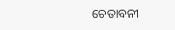ଚେତାବନୀ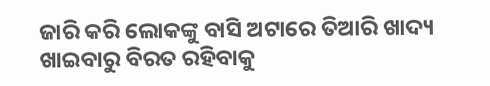ଜାରି କରି ଲୋକଙ୍କୁ ବାସି ଅଟାରେ ତିଆରି ଖାଦ୍ୟ ଖାଇବାରୁ ବିରତ ରହିବାକୁ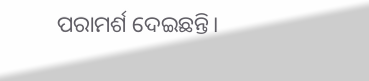ପରାମର୍ଶ ଦେଇଛନ୍ତି।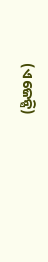(ଏଜେନ୍ସି)